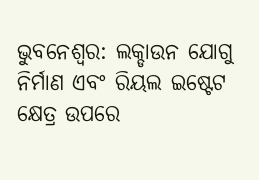ଭୁବନେଶ୍ୱର: ଲକ୍ଡାଉନ ଯୋଗୁ ନିର୍ମାଣ ଏବଂ ରିୟଲ ଇଷ୍ଟେଟ କ୍ଷେତ୍ର ଉପରେ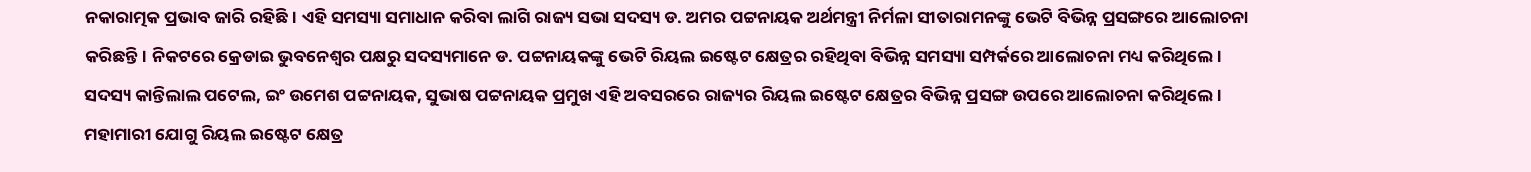ନକାରାତ୍ମକ ପ୍ରଭାବ ଜାରି ରହିଛି। ଏହି ସମସ୍ୟା ସମାଧାନ କରିବା ଲାଗି ରାଜ୍ୟ ସଭା ସଦସ୍ୟ ଡ. ଅମର ପଟ୍ଟନାୟକ ଅର୍ଥମନ୍ତ୍ରୀ ନିର୍ମଳା ସୀତାରାମନଙ୍କୁ ଭେଟି ବିଭିନ୍ନ ପ୍ରସଙ୍ଗରେ ଆଲୋଚନା କରିଛନ୍ତି। ନିକଟରେ କ୍ରେଡାଇ ଭୁବନେଶ୍ୱର ପକ୍ଷରୁ ସଦସ୍ୟମାନେ ଡ. ପଟ୍ଟନାୟକଙ୍କୁ ଭେଟି ରିୟଲ ଇଷ୍ଟେଟ କ୍ଷେତ୍ରର ରହିଥିବା ବିଭିନ୍ନ ସମସ୍ୟା ସମ୍ପର୍କରେ ଆଲୋଚନା ମଧ୍ୟ କରିଥିଲେ। ସଦସ୍ୟ କାନ୍ତିଲାଲ ପଟେଲ, ଇଂ ଉମେଶ ପଟ୍ଟନାୟକ, ସୁଭାଷ ପଟ୍ଟନାୟକ ପ୍ରମୁଖ ଏହି ଅବସରରେ ରାଜ୍ୟର ରିୟଲ ଇଷ୍ଟେଟ କ୍ଷେତ୍ରର ବିଭିନ୍ନ ପ୍ରସଙ୍ଗ ଉପରେ ଆଲୋଚନା କରିଥିଲେ। ମହାମାରୀ ଯୋଗୁ ରିୟଲ ଇଷ୍ଟେଟ କ୍ଷେତ୍ର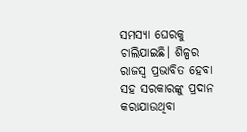ସମସ୍ୟା ଘେରକୁ ଚାଲିଯାଇଛି। ଶିଳ୍ପର ରାଜସ୍ବ ପ୍ରଭାବିତ ହେବା ସହ ସରକାରଙ୍କୁ ପ୍ରଦାନ କରାଯାଉଥିବା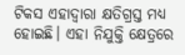ଟିକସ ଏହାଦ୍ୱାରା କ୍ଷତିଗ୍ରସ୍ତ ମଧ୍ୟ ହୋଇଛି। ଏହା ନିଯୁକ୍ତି କ୍ଷେତ୍ରରେ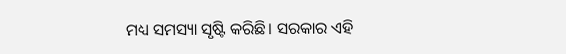ମଧ୍ୟ ସମସ୍ୟା ସୃଷ୍ଟି କରିଛି। ସରକାର ଏହି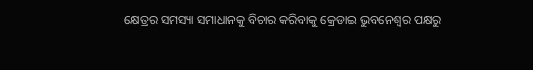କ୍ଷେତ୍ରର ସମସ୍ୟା ସମାଧାନକୁ ବିଚାର କରିବାକୁ କ୍ରେଡାଇ ଭୁବନେଶ୍ୱର ପକ୍ଷରୁ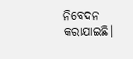ନିବେଦନ କରାଯାଇଛି।